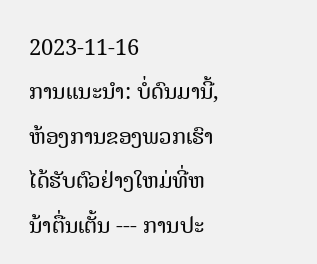2023-11-16
ການແນະນໍາ: ບໍ່ດົນມານີ້, ຫ້ອງການຂອງພວກເຮົາໄດ້ຮັບຕົວຢ່າງໃຫມ່ທີ່ຫນ້າຕື່ນເຕັ້ນ --- ການປະ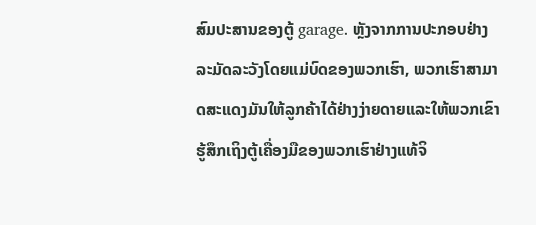ສົມປະສານຂອງຕູ້ garage. ຫຼັງຈາກການປະກອບຢ່າງລະມັດລະວັງໂດຍແມ່ບົດຂອງພວກເຮົາ, ພວກເຮົາສາມາດສະແດງມັນໃຫ້ລູກຄ້າໄດ້ຢ່າງງ່າຍດາຍແລະໃຫ້ພວກເຂົາຮູ້ສຶກເຖິງຕູ້ເຄື່ອງມືຂອງພວກເຮົາຢ່າງແທ້ຈິ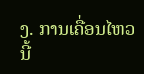ງ. ການເຄື່ອນໄຫວນີ້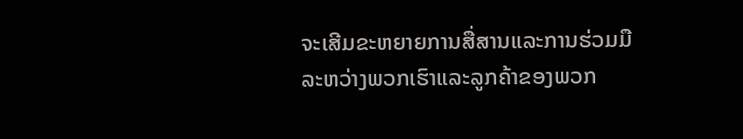ຈະເສີມຂະຫຍາຍການສື່ສານແລະການຮ່ວມມືລະຫວ່າງພວກເຮົາແລະລູກຄ້າຂອງພວກ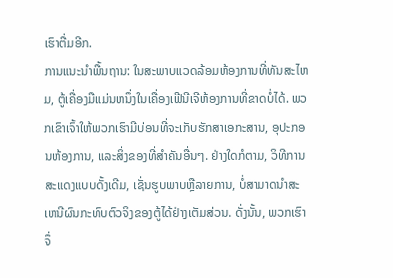ເຮົາຕື່ມອີກ.
ການແນະນໍາພື້ນຖານ: ໃນສະພາບແວດລ້ອມຫ້ອງການທີ່ທັນສະໄຫມ, ຕູ້ເຄື່ອງມືແມ່ນຫນຶ່ງໃນເຄື່ອງເຟີນີເຈີຫ້ອງການທີ່ຂາດບໍ່ໄດ້. ພວກເຂົາເຈົ້າໃຫ້ພວກເຮົາມີບ່ອນທີ່ຈະເກັບຮັກສາເອກະສານ, ອຸປະກອນຫ້ອງການ, ແລະສິ່ງຂອງທີ່ສໍາຄັນອື່ນໆ. ຢ່າງໃດກໍຕາມ, ວິທີການສະແດງແບບດັ້ງເດີມ, ເຊັ່ນຮູບພາບຫຼືລາຍການ, ບໍ່ສາມາດນໍາສະເຫນີຜົນກະທົບຕົວຈິງຂອງຕູ້ໄດ້ຢ່າງເຕັມສ່ວນ. ດັ່ງນັ້ນ, ພວກເຮົາຈຶ່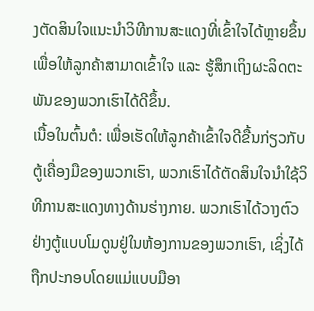ງຕັດສິນໃຈແນະນຳວິທີການສະແດງທີ່ເຂົ້າໃຈໄດ້ຫຼາຍຂຶ້ນ ເພື່ອໃຫ້ລູກຄ້າສາມາດເຂົ້າໃຈ ແລະ ຮູ້ສຶກເຖິງຜະລິດຕະພັນຂອງພວກເຮົາໄດ້ດີຂຶ້ນ.
ເນື້ອໃນຕົ້ນຕໍ: ເພື່ອເຮັດໃຫ້ລູກຄ້າເຂົ້າໃຈດີຂື້ນກ່ຽວກັບຕູ້ເຄື່ອງມືຂອງພວກເຮົາ, ພວກເຮົາໄດ້ຕັດສິນໃຈນໍາໃຊ້ວິທີການສະແດງທາງດ້ານຮ່າງກາຍ. ພວກເຮົາໄດ້ວາງຕົວຢ່າງຕູ້ແບບໂມດູນຢູ່ໃນຫ້ອງການຂອງພວກເຮົາ, ເຊິ່ງໄດ້ຖືກປະກອບໂດຍແມ່ແບບມືອາ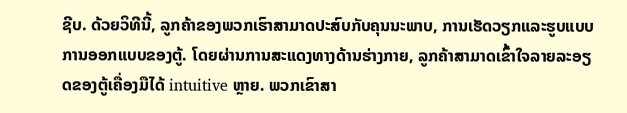ຊີບ. ດ້ວຍວິທີນີ້, ລູກຄ້າຂອງພວກເຮົາສາມາດປະສົບກັບຄຸນນະພາບ, ການເຮັດວຽກແລະຮູບແບບການອອກແບບຂອງຕູ້. ໂດຍຜ່ານການສະແດງທາງດ້ານຮ່າງກາຍ, ລູກຄ້າສາມາດເຂົ້າໃຈລາຍລະອຽດຂອງຕູ້ເຄື່ອງມືໄດ້ intuitive ຫຼາຍ. ພວກເຂົາສາ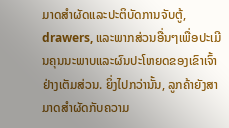ມາດສໍາຜັດແລະປະຕິບັດການຈັບຕູ້, drawers, ແລະພາກສ່ວນອື່ນໆເພື່ອປະເມີນຄຸນນະພາບແລະຜົນປະໂຫຍດຂອງເຂົາເຈົ້າຢ່າງເຕັມສ່ວນ. ຍິ່ງໄປກວ່ານັ້ນ, ລູກຄ້າຍັງສາມາດສໍາຜັດກັບຄວາມ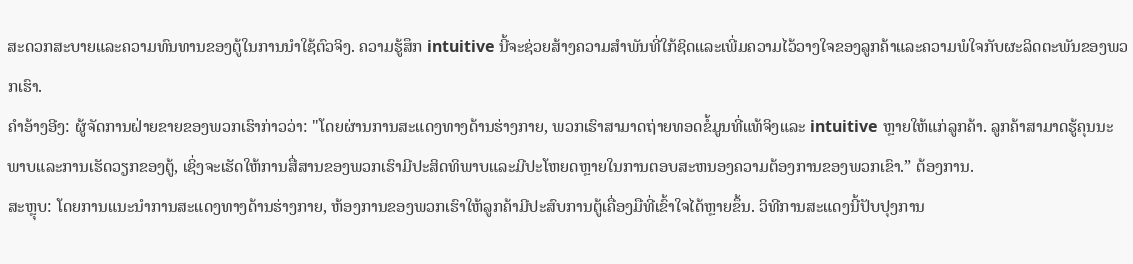ສະດວກສະບາຍແລະຄວາມທົນທານຂອງຕູ້ໃນການນໍາໃຊ້ຕົວຈິງ. ຄວາມຮູ້ສຶກ intuitive ນີ້ຈະຊ່ວຍສ້າງຄວາມສໍາພັນທີ່ໃກ້ຊິດແລະເພີ່ມຄວາມໄວ້ວາງໃຈຂອງລູກຄ້າແລະຄວາມພໍໃຈກັບຜະລິດຕະພັນຂອງພວກເຮົາ.
ຄໍາອ້າງອີງ: ຜູ້ຈັດການຝ່າຍຂາຍຂອງພວກເຮົາກ່າວວ່າ: "ໂດຍຜ່ານການສະແດງທາງດ້ານຮ່າງກາຍ, ພວກເຮົາສາມາດຖ່າຍທອດຂໍ້ມູນທີ່ແທ້ຈິງແລະ intuitive ຫຼາຍໃຫ້ແກ່ລູກຄ້າ. ລູກຄ້າສາມາດຮູ້ຄຸນນະພາບແລະການເຮັດວຽກຂອງຕູ້, ເຊິ່ງຈະເຮັດໃຫ້ການສື່ສານຂອງພວກເຮົາມີປະສິດທິພາບແລະມີປະໂຫຍດຫຼາຍໃນການຕອບສະຫນອງຄວາມຕ້ອງການຂອງພວກເຂົາ.” ຕ້ອງການ.
ສະຫຼຸບ: ໂດຍການແນະນໍາການສະແດງທາງດ້ານຮ່າງກາຍ, ຫ້ອງການຂອງພວກເຮົາໃຫ້ລູກຄ້າມີປະສົບການຕູ້ເຄື່ອງມືທີ່ເຂົ້າໃຈໄດ້ຫຼາຍຂຶ້ນ. ວິທີການສະແດງນີ້ປັບປຸງການ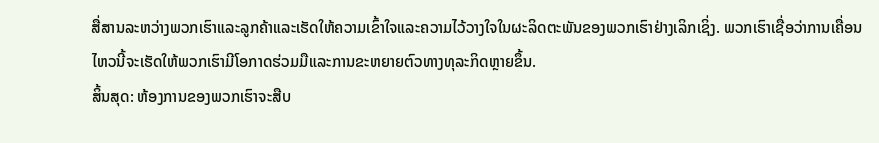ສື່ສານລະຫວ່າງພວກເຮົາແລະລູກຄ້າແລະເຮັດໃຫ້ຄວາມເຂົ້າໃຈແລະຄວາມໄວ້ວາງໃຈໃນຜະລິດຕະພັນຂອງພວກເຮົາຢ່າງເລິກເຊິ່ງ. ພວກເຮົາເຊື່ອວ່າການເຄື່ອນໄຫວນີ້ຈະເຮັດໃຫ້ພວກເຮົາມີໂອກາດຮ່ວມມືແລະການຂະຫຍາຍຕົວທາງທຸລະກິດຫຼາຍຂຶ້ນ.
ສິ້ນສຸດ: ຫ້ອງການຂອງພວກເຮົາຈະສືບ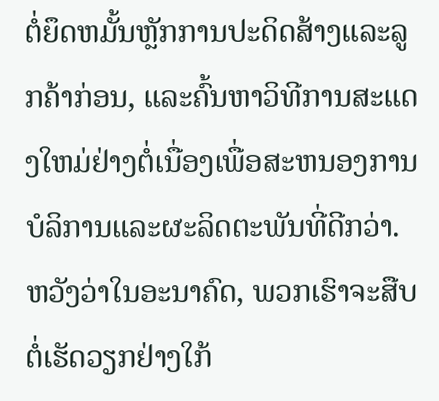ຕໍ່ຍຶດຫມັ້ນຫຼັກການປະດິດສ້າງແລະລູກຄ້າກ່ອນ, ແລະຄົ້ນຫາວິທີການສະແດງໃຫມ່ຢ່າງຕໍ່ເນື່ອງເພື່ອສະຫນອງການບໍລິການແລະຜະລິດຕະພັນທີ່ດີກວ່າ. ຫວັງວ່າໃນອະນາຄົດ, ພວກເຮົາຈະສືບຕໍ່ເຮັດວຽກຢ່າງໃກ້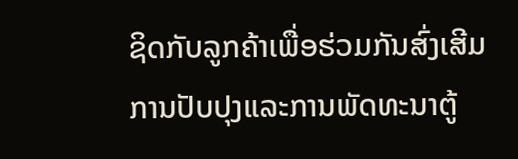ຊິດກັບລູກຄ້າເພື່ອຮ່ວມກັນສົ່ງເສີມການປັບປຸງແລະການພັດທະນາຕູ້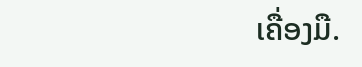ເຄື່ອງມື.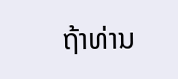ຖ້າທ່ານ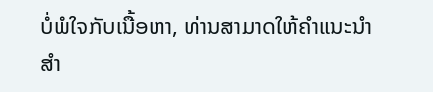ບໍ່ພໍໃຈກັບເນື້ອຫາ, ທ່ານສາມາດໃຫ້ຄໍາແນະນໍາສໍາ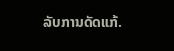ລັບການດັດແກ້.